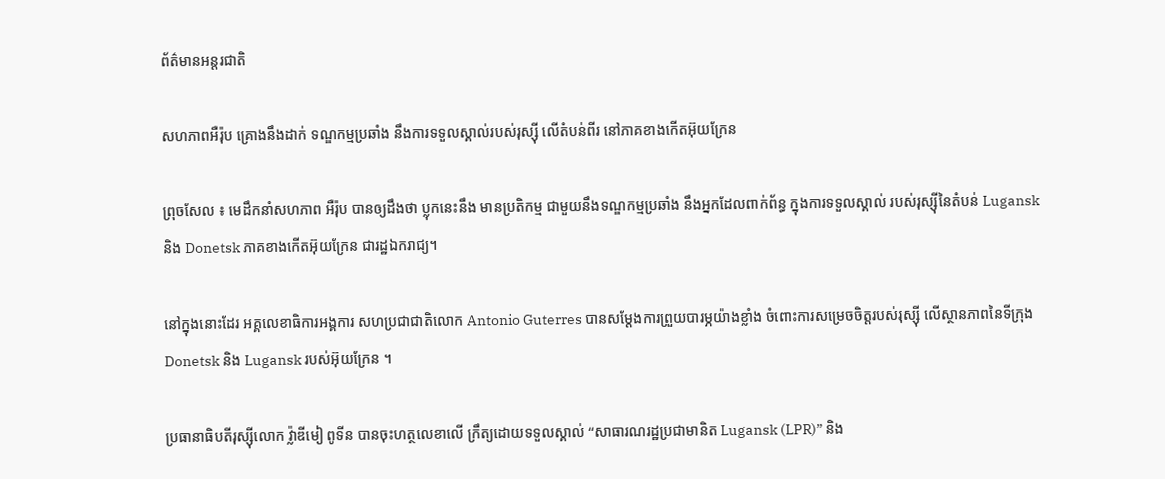ព័ត៌មានអន្តរជាតិ

សហភាពអឺរ៉ុប គ្រោងនឹងដាក់ ទណ្ឌកម្មប្រឆាំង នឹងការទទួលស្គាល់របស់រុស្ស៊ី លើតំបន់ពីរ នៅភាគខាងកើតអ៊ុយក្រែន

ព្រុចសែល ៖ មេដឹកនាំសហភាព អឺរ៉ុប បានឲ្យដឹងថា ប្លុកនេះនឹង មានប្រតិកម្ម ជាមួយនឹងទណ្ឌកម្មប្រឆាំង នឹងអ្នកដែលពាក់ព័ន្ធ ក្នុងការទទួលស្គាល់ របស់រុស្ស៊ីនៃតំបន់ Lugansk និង Donetsk ភាគខាងកើតអ៊ុយក្រែន ជារដ្ឋឯករាជ្យ។

នៅក្នុងនោះដែរ អគ្គលេខាធិការអង្គការ សហប្រជាជាតិលោក Antonio Guterres បានសម្តែងការព្រួយបារម្ភយ៉ាងខ្លាំង ចំពោះការសម្រេចចិត្តរបស់រុស្ស៊ី លើស្ថានភាពនៃទីក្រុង Donetsk និង Lugansk របស់អ៊ុយក្រែន ។

ប្រធានាធិបតីរុស្ស៊ីលោក វ្ល៉ាឌីមៀ ពូទីន បានចុះហត្ថលេខាលើ ក្រឹត្យដោយទទួលស្គាល់ “សាធារណរដ្ឋប្រជាមានិត Lugansk (LPR)” និង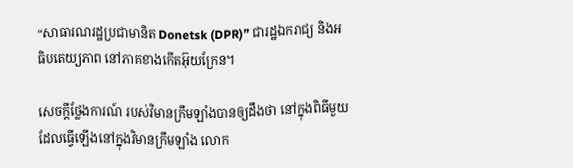“សាធារណរដ្ឋប្រជាមានិត Donetsk (DPR)” ជារដ្ឋឯករាជ្យ និងអធិបតេយ្យភាព នៅភាគខាងកើតអ៊ុយក្រែន។

សេចក្តីថ្លែងការណ៍ របស់វិមានក្រឹមឡាំងបានឲ្យដឹងថា នៅក្នុងពិធីមួយ ដែលធ្វើឡើងនៅក្នុងវិមានក្រឹមឡាំង លោក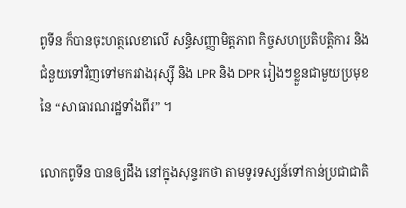ពូទីន ក៏បានចុះហត្ថលេខាលើ សន្ធិសញ្ញាមិត្តភាព កិច្ចសហប្រតិបត្តិការ និងជំនួយទៅវិញទៅមករវាងរុស្ស៊ី និង LPR និង DPR រៀងៗខ្លួនជាមួយប្រមុខនៃ “សាធារណរដ្ឋទាំងពីរ” ។

លោកពូទីន បានឲ្យដឹង នៅក្នុងសុន្ទរកថា តាមទូរទស្សន៍ទៅកាន់ប្រជាជាតិ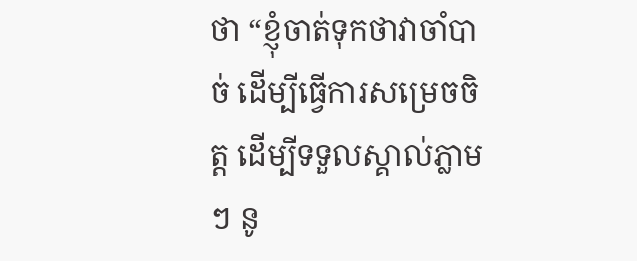ថា “ខ្ញុំចាត់ទុកថាវាចាំបាច់ ដើម្បីធ្វើការសម្រេចចិត្ត ដើម្បីទទួលស្គាល់ភ្លាមៗ នូ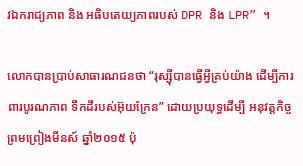វឯករាជ្យភាព និង អធិបតេយ្យភាពរបស់ DPR និង LPR” ។

លោកបានប្រាប់សាធារណជនថា “រុស្ស៊ីបានធ្វើអ្វីគ្រប់យ៉ាង ដើម្បីការពារបូរណភាព ទឹកដីរបស់អ៊ុយក្រែន” ដោយប្រយុទ្ធដើម្បី អនុវត្តកិច្ចព្រមព្រៀងមីនស៍ ឆ្នាំ២០១៥ ប៉ុ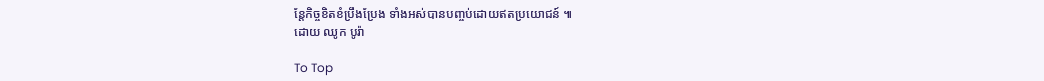ន្តែកិច្ចខិតខំប្រឹងប្រែង ទាំងអស់បានបញ្ចប់ដោយឥតប្រយោជន៍ ៕
ដោយ ឈូក បូរ៉ា

To Top